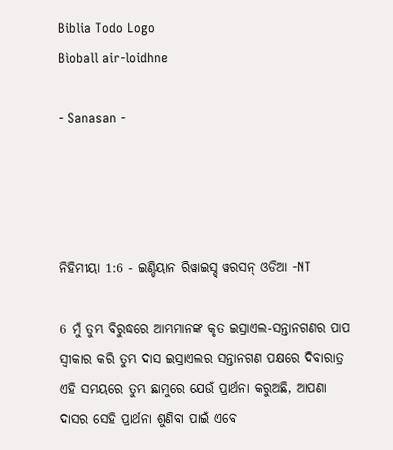Biblia Todo Logo
Bìoball air-loidhne

- Sanasan -




ନିହିମୀୟା 1:6 - ଇଣ୍ଡିୟାନ ରିୱାଇସ୍ଡ୍ ୱରସନ୍ ଓଡିଆ -NT

6 ମୁଁ ତୁମ୍ଭ ବିରୁଦ୍ଧରେ ଆମ୍ଭମାନଙ୍କ କୃତ ଇସ୍ରାଏଲ-ସନ୍ତାନଗଣର ପାପ ସ୍ୱୀକାର କରି ତୁମ୍ଭ ଦାସ ଇସ୍ରାଏଲର ସନ୍ତାନଗଣ ପକ୍ଷରେ ଦିବାରାତ୍ର ଏହି ସମୟରେ ତୁମ୍ଭ ଛାମୁରେ ଯେଉଁ ପ୍ରାର୍ଥନା କରୁଅଛି, ଆପଣା ଦାସର ସେହି ପ୍ରାର୍ଥନା ଶୁଣିବା ପାଇଁ ଏବେ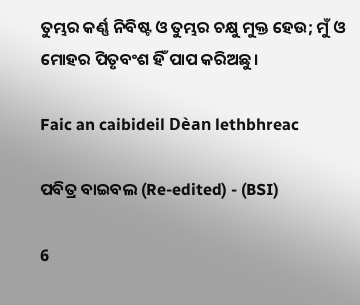ତୁମ୍ଭର କର୍ଣ୍ଣ ନିବିଷ୍ଟ ଓ ତୁମ୍ଭର ଚକ୍ଷୁ ମୁକ୍ତ ହେଉ; ମୁଁ ଓ ମୋହର ପିତୃବଂଶ ହିଁ ପାପ କରିଅଛୁ।

Faic an caibideil Dèan lethbhreac

ପବିତ୍ର ବାଇବଲ (Re-edited) - (BSI)

6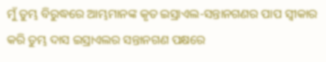ମୁଁ ତୁମ୍ଭ ବିରୁଦ୍ଧରେ ଆମ୍ଭମାନଙ୍କ କୃତ ଇସ୍ରାଏଲ-ସନ୍ତାନଗଣର ପାପ ସ୍ଵୀକାର କରି ତୁମ୍ଭ ଦାସ ଇସ୍ରାଏଲର ସନ୍ତାନଗଣ ପକ୍ଷରେ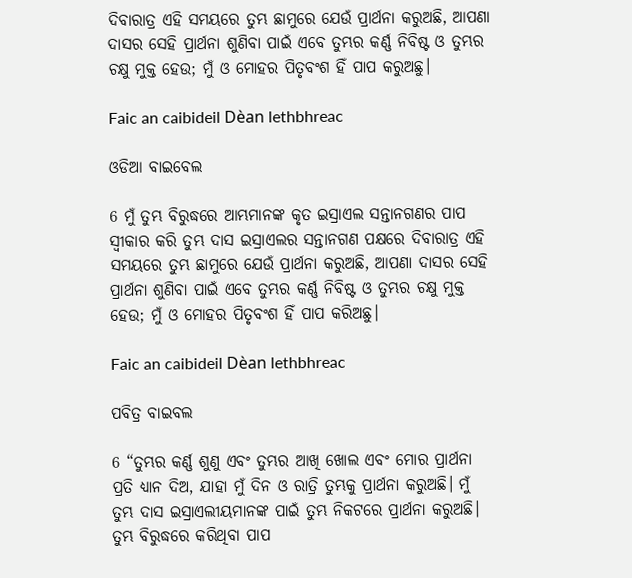ଦିବାରାତ୍ର ଏହି ସମୟରେ ତୁମ୍ଭ ଛାମୁରେ ଯେଉଁ ପ୍ରାର୍ଥନା କରୁଅଛି, ଆପଣା ଦାସର ସେହି ପ୍ରାର୍ଥନା ଶୁଣିବା ପାଇଁ ଏବେ ତୁମ୍ଭର କର୍ଣ୍ଣ ନିବିଷ୍ଟ ଓ ତୁମ୍ଭର ଚକ୍ଷୁ ମୁକ୍ତ ହେଉ; ମୁଁ ଓ ମୋହର ପିତୃବଂଶ ହିଁ ପାପ କରୁଅଛୁ।

Faic an caibideil Dèan lethbhreac

ଓଡିଆ ବାଇବେଲ

6 ମୁଁ ତୁମ୍ଭ ବିରୁଦ୍ଧରେ ଆମ୍ଭମାନଙ୍କ କୃତ ଇସ୍ରାଏଲ ସନ୍ତାନଗଣର ପାପ ସ୍ୱୀକାର କରି ତୁମ୍ଭ ଦାସ ଇସ୍ରାଏଲର ସନ୍ତାନଗଣ ପକ୍ଷରେ ଦିବାରାତ୍ର ଏହି ସମୟରେ ତୁମ୍ଭ ଛାମୁରେ ଯେଉଁ ପ୍ରାର୍ଥନା କରୁଅଛି, ଆପଣା ଦାସର ସେହି ପ୍ରାର୍ଥନା ଶୁଣିବା ପାଇଁ ଏବେ ତୁମ୍ଭର କର୍ଣ୍ଣ ନିବିଷ୍ଟ ଓ ତୁମ୍ଭର ଚକ୍ଷୁ ମୁକ୍ତ ହେଉ; ମୁଁ ଓ ମୋହର ପିତୃବଂଶ ହିଁ ପାପ କରିଅଛୁ।

Faic an caibideil Dèan lethbhreac

ପବିତ୍ର ବାଇବଲ

6 “ତୁମ୍ଭର କର୍ଣ୍ଣ ଶୁଣୁ ଏବଂ ତୁମ୍ଭର ଆଖି ଖୋଲ ଏବଂ ମୋର ପ୍ରାର୍ଥନା ପ୍ରତି ଧ୍ୟାନ ଦିଅ, ଯାହା ମୁଁ ଦିନ ଓ ରାତ୍ରି ତୁମ୍ଭକୁ ପ୍ରାର୍ଥନା କରୁଅଛି। ମୁଁ ତୁମ୍ଭ ଦାସ ଇସ୍ରାଏଲୀୟମାନଙ୍କ ପାଇଁ ତୁମ୍ଭ ନିକଟରେ ପ୍ରାର୍ଥନା କରୁଅଛି। ତୁମ୍ଭ ବିରୁଦ୍ଧରେ କରିଥିବା ପାପ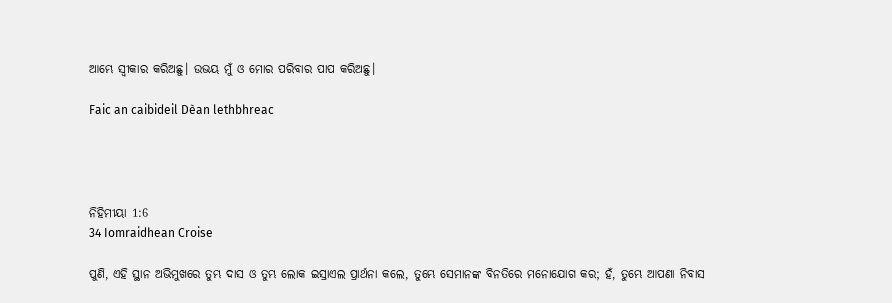ଆମ୍ଭେ ସ୍ୱୀକାର କରିଅଛୁ। ଉଭୟ ମୁଁ ଓ ମୋର ପରିବାର ପାପ କରିଅଛୁ।

Faic an caibideil Dèan lethbhreac




ନିହିମୀୟା 1:6
34 Iomraidhean Croise

ପୁଣି, ଏହି ସ୍ଥାନ ଅଭିମୁଖରେ ତୁମ୍ଭ ଦାସ ଓ ତୁମ୍ଭ ଲୋକ ଇସ୍ରାଏଲ ପ୍ରାର୍ଥନା କଲେ, ତୁମ୍ଭେ ସେମାନଙ୍କ ବିନତିରେ ମନୋଯୋଗ କର; ହଁ, ତୁମ୍ଭେ ଆପଣା ନିବାସ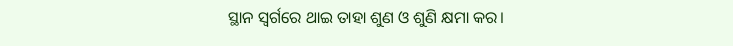ସ୍ଥାନ ସ୍ୱର୍ଗରେ ଥାଇ ତାହା ଶୁଣ ଓ ଶୁଣି କ୍ଷମା କର।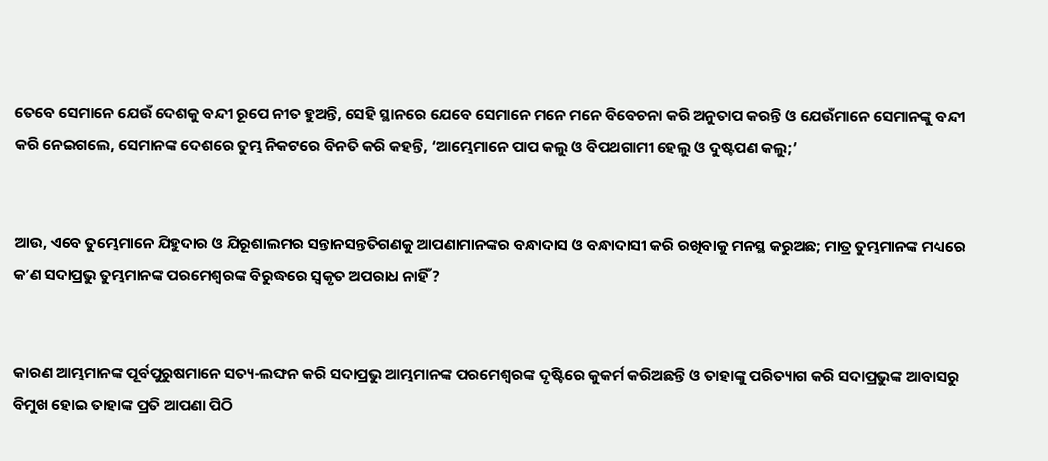ତେବେ ସେମାନେ ଯେଉଁ ଦେଶକୁ ବନ୍ଦୀ ରୂପେ ନୀତ ହୁଅନ୍ତି, ସେହି ସ୍ଥାନରେ ଯେବେ ସେମାନେ ମନେ ମନେ ବିବେଚନା କରି ଅନୁତାପ କରନ୍ତି ଓ ଯେଉଁମାନେ ସେମାନଙ୍କୁ ବନ୍ଦୀ କରି ନେଇଗଲେ, ସେମାନଙ୍କ ଦେଶରେ ତୁମ୍ଭ ନିକଟରେ ବିନତି କରି କହନ୍ତି, ‘ଆମ୍ଭେମାନେ ପାପ କଲୁ ଓ ବିପଥଗାମୀ ହେଲୁ ଓ ଦୁଷ୍ଟପଣ କଲୁ;’


ଆଉ, ଏବେ ତୁମ୍ଭେମାନେ ଯିହୁଦାର ଓ ଯିରୂଶାଲମର ସନ୍ତାନସନ୍ତତିଗଣକୁ ଆପଣାମାନଙ୍କର ବନ୍ଧାଦାସ ଓ ବନ୍ଧାଦାସୀ କରି ରଖିବାକୁ ମନସ୍ଥ କରୁଅଛ; ମାତ୍ର ତୁମ୍ଭମାନଙ୍କ ମଧ୍ୟରେ କʼଣ ସଦାପ୍ରଭୁ ତୁମ୍ଭମାନଙ୍କ ପରମେଶ୍ୱରଙ୍କ ବିରୁଦ୍ଧରେ ସ୍ୱକୃତ ଅପରାଧ ନାହିଁ?


କାରଣ ଆମ୍ଭମାନଙ୍କ ପୂର୍ବପୁରୁଷମାନେ ସତ୍ୟ-ଲଙ୍ଘନ କରି ସଦାପ୍ରଭୁ ଆମ୍ଭମାନଙ୍କ ପରମେଶ୍ୱରଙ୍କ ଦୃଷ୍ଟିରେ କୁକର୍ମ କରିଅଛନ୍ତି ଓ ତାହାଙ୍କୁ ପରିତ୍ୟାଗ କରି ସଦାପ୍ରଭୁଙ୍କ ଆବାସରୁ ବିମୁଖ ହୋଇ ତାହାଙ୍କ ପ୍ରତି ଆପଣା ପିଠି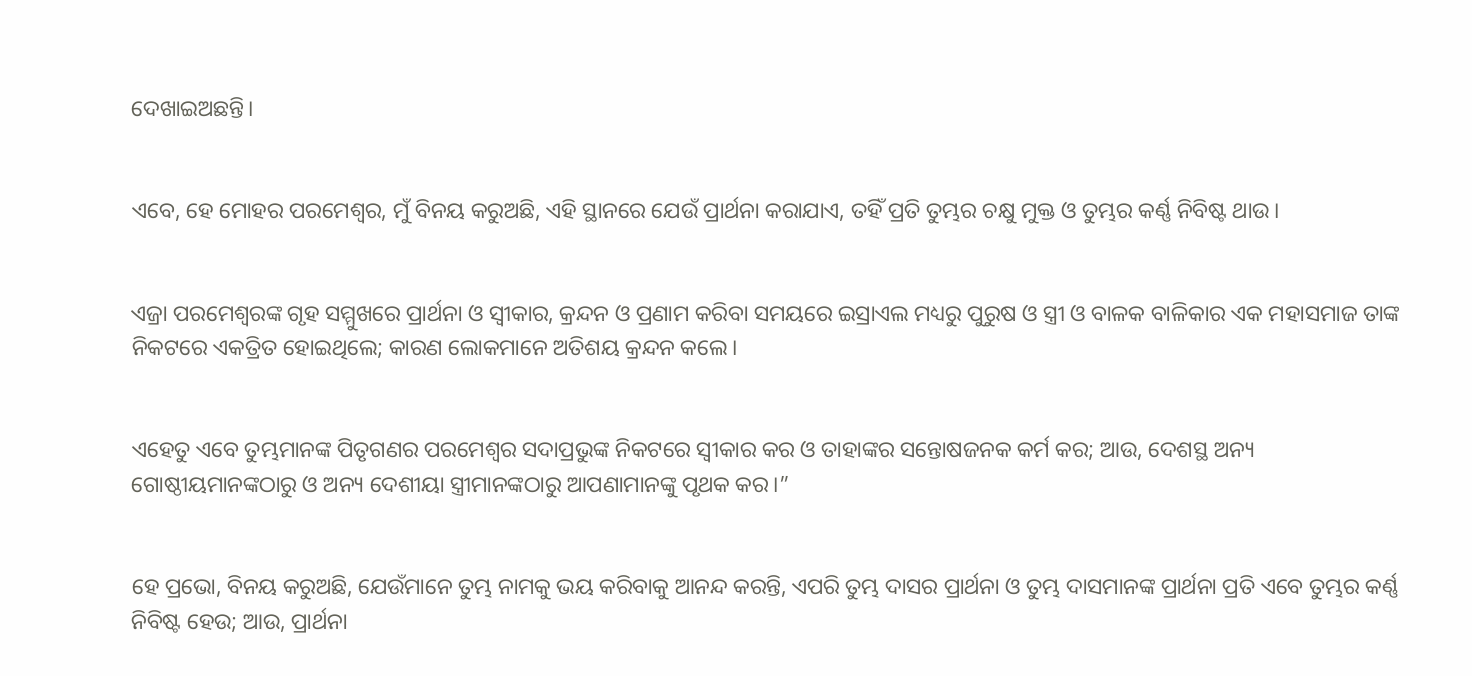ଦେଖାଇଅଛନ୍ତି।


ଏବେ, ହେ ମୋହର ପରମେଶ୍ୱର, ମୁଁ ବିନୟ କରୁଅଛି, ଏହି ସ୍ଥାନରେ ଯେଉଁ ପ୍ରାର୍ଥନା କରାଯାଏ, ତହିଁ ପ୍ରତି ତୁମ୍ଭର ଚକ୍ଷୁ ମୁକ୍ତ ଓ ତୁମ୍ଭର କର୍ଣ୍ଣ ନିବିଷ୍ଟ ଥାଉ।


ଏଜ୍ରା ପରମେଶ୍ୱରଙ୍କ ଗୃହ ସମ୍ମୁଖରେ ପ୍ରାର୍ଥନା ଓ ସ୍ୱୀକାର, କ୍ରନ୍ଦନ ଓ ପ୍ରଣାମ କରିବା ସମୟରେ ଇସ୍ରାଏଲ ମଧ୍ୟରୁ ପୁରୁଷ ଓ ସ୍ତ୍ରୀ ଓ ବାଳକ ବାଳିକାର ଏକ ମହାସମାଜ ତାଙ୍କ ନିକଟରେ ଏକତ୍ରିତ ହୋଇଥିଲେ; କାରଣ ଲୋକମାନେ ଅତିଶୟ କ୍ରନ୍ଦନ କଲେ।


ଏହେତୁ ଏବେ ତୁମ୍ଭମାନଙ୍କ ପିତୃଗଣର ପରମେଶ୍ୱର ସଦାପ୍ରଭୁଙ୍କ ନିକଟରେ ସ୍ୱୀକାର କର ଓ ତାହାଙ୍କର ସନ୍ତୋଷଜନକ କର୍ମ କର; ଆଉ, ଦେଶସ୍ଥ ଅନ୍ୟ ଗୋଷ୍ଠୀୟମାନଙ୍କଠାରୁ ଓ ଅନ୍ୟ ଦେଶୀୟା ସ୍ତ୍ରୀମାନଙ୍କଠାରୁ ଆପଣାମାନଙ୍କୁ ପୃଥକ କର।”


ହେ ପ୍ରଭୋ, ବିନୟ କରୁଅଛି, ଯେଉଁମାନେ ତୁମ୍ଭ ନାମକୁ ଭୟ କରିବାକୁ ଆନନ୍ଦ କରନ୍ତି, ଏପରି ତୁମ୍ଭ ଦାସର ପ୍ରାର୍ଥନା ଓ ତୁମ୍ଭ ଦାସମାନଙ୍କ ପ୍ରାର୍ଥନା ପ୍ରତି ଏବେ ତୁମ୍ଭର କର୍ଣ୍ଣ ନିବିଷ୍ଟ ହେଉ; ଆଉ, ପ୍ରାର୍ଥନା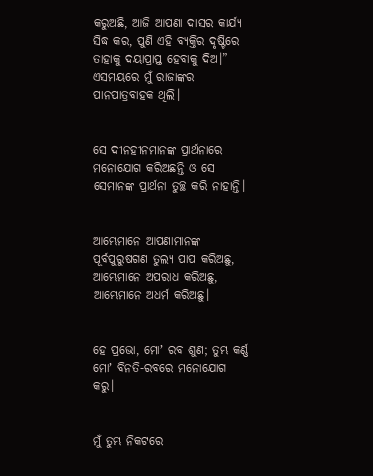କରୁଅଛି, ଆଜି ଆପଣା ଦାସର କାର୍ଯ୍ୟ ସିଦ୍ଧ କର, ପୁଣି ଏହି ବ୍ୟକ୍ତିର ଦୃଷ୍ଟିରେ ତାହାକୁ ଦୟାପ୍ରାପ୍ତ ହେବାକୁ ଦିଅ।” ଏସମୟରେ ମୁଁ ରାଜାଙ୍କର ପାନପାତ୍ରବାହକ ଥିଲି।


ସେ ଦୀନହୀନମାନଙ୍କ ପ୍ରାର୍ଥନାରେ ମନୋଯୋଗ କରିଅଛନ୍ତି ଓ ସେ ସେମାନଙ୍କ ପ୍ରାର୍ଥନା ତୁଚ୍ଛ କରି ନାହାନ୍ତି।


ଆମ୍ଭେମାନେ ଆପଣାମାନଙ୍କ ପୂର୍ବପୁରୁଷଗଣ ତୁଲ୍ୟ ପାପ କରିଅଛୁ, ଆମ୍ଭେମାନେ ଅପରାଧ କରିଅଛୁ, ଆମ୍ଭେମାନେ ଅଧର୍ମ କରିଅଛୁ।


ହେ ପ୍ରଭୋ, ମୋʼ ରବ ଶୁଣ; ତୁମ୍ଭ କର୍ଣ୍ଣ ମୋʼ ବିନତି-ରବରେ ମନୋଯୋଗ କରୁ।


ମୁଁ ତୁମ୍ଭ ନିକଟରେ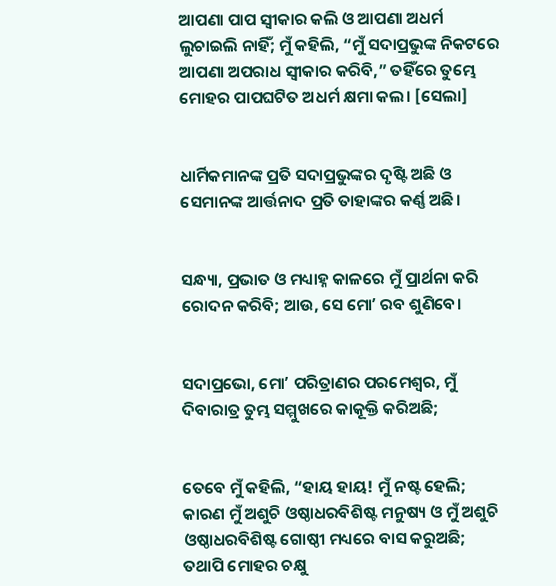ଆପଣା ପାପ ସ୍ୱୀକାର କଲି ଓ ଆପଣା ଅଧର୍ମ ଲୁଚାଇଲି ନାହିଁ; ମୁଁ କହିଲି, “ମୁଁ ସଦାପ୍ରଭୁଙ୍କ ନିକଟରେ ଆପଣା ଅପରାଧ ସ୍ୱୀକାର କରିବି,” ତହିଁରେ ତୁମ୍ଭେ ମୋହର ପାପଘଟିତ ଅଧର୍ମ କ୍ଷମା କଲ। [ସେଲା]


ଧାର୍ମିକମାନଙ୍କ ପ୍ରତି ସଦାପ୍ରଭୁଙ୍କର ଦୃଷ୍ଟି ଅଛି ଓ ସେମାନଙ୍କ ଆର୍ତ୍ତନାଦ ପ୍ରତି ତାହାଙ୍କର କର୍ଣ୍ଣ ଅଛି।


ସନ୍ଧ୍ୟା, ପ୍ରଭାତ ଓ ମଧ୍ୟାହ୍ନ କାଳରେ ମୁଁ ପ୍ରାର୍ଥନା କରି ରୋଦନ କରିବି; ଆଉ, ସେ ମୋʼ ରବ ଶୁଣିବେ।


ସଦାପ୍ରଭୋ, ମୋʼ ପରିତ୍ରାଣର ପରମେଶ୍ୱର, ମୁଁ ଦିବାରାତ୍ର ତୁମ୍ଭ ସମ୍ମୁଖରେ କାକୂକ୍ତି କରିଅଛି;


ତେବେ ମୁଁ କହିଲି, “ହାୟ ହାୟ! ମୁଁ ନଷ୍ଟ ହେଲି; କାରଣ ମୁଁ ଅଶୁଚି ଓଷ୍ଠାଧରବିଶିଷ୍ଟ ମନୁଷ୍ୟ ଓ ମୁଁ ଅଶୁଚି ଓଷ୍ଠାଧରବିଶିଷ୍ଟ ଗୋଷ୍ଠୀ ମଧ୍ୟରେ ବାସ କରୁଅଛି; ତଥାପି ମୋହର ଚକ୍ଷୁ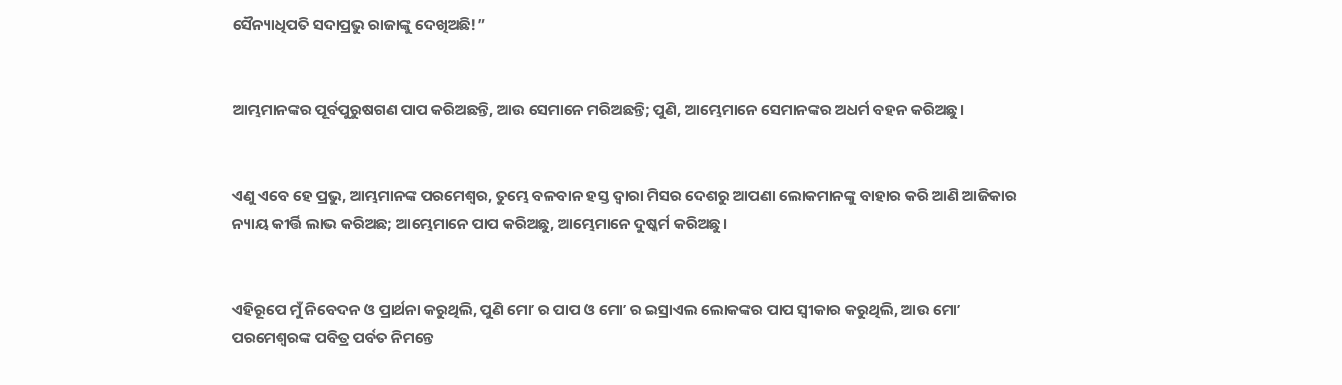ସୈନ୍ୟାଧିପତି ସଦାପ୍ରଭୁ ରାଜାଙ୍କୁ ଦେଖିଅଛି!”


ଆମ୍ଭମାନଙ୍କର ପୂର୍ବପୁରୁଷଗଣ ପାପ କରିଅଛନ୍ତି, ଆଉ ସେମାନେ ମରିଅଛନ୍ତି; ପୁଣି, ଆମ୍ଭେମାନେ ସେମାନଙ୍କର ଅଧର୍ମ ବହନ କରିଅଛୁ।


ଏଣୁ ଏବେ ହେ ପ୍ରଭୁ, ଆମ୍ଭମାନଙ୍କ ପରମେଶ୍ୱର, ତୁମ୍ଭେ ବଳବାନ ହସ୍ତ ଦ୍ୱାରା ମିସର ଦେଶରୁ ଆପଣା ଲୋକମାନଙ୍କୁ ବାହାର କରି ଆଣି ଆଜିକାର ନ୍ୟାୟ କୀର୍ତ୍ତି ଲାଭ କରିଅଛ; ଆମ୍ଭେମାନେ ପାପ କରିଅଛୁ, ଆମ୍ଭେମାନେ ଦୁଷ୍କର୍ମ କରିଅଛୁ।


ଏହିରୂପେ ମୁଁ ନିବେଦନ ଓ ପ୍ରାର୍ଥନା କରୁଥିଲି, ପୁଣି ମୋʼ ର ପାପ ଓ ମୋʼ ର ଇସ୍ରାଏଲ ଲୋକଙ୍କର ପାପ ସ୍ୱୀକାର କରୁଥିଲି, ଆଉ ମୋʼ ପରମେଶ୍ୱରଙ୍କ ପବିତ୍ର ପର୍ବତ ନିମନ୍ତେ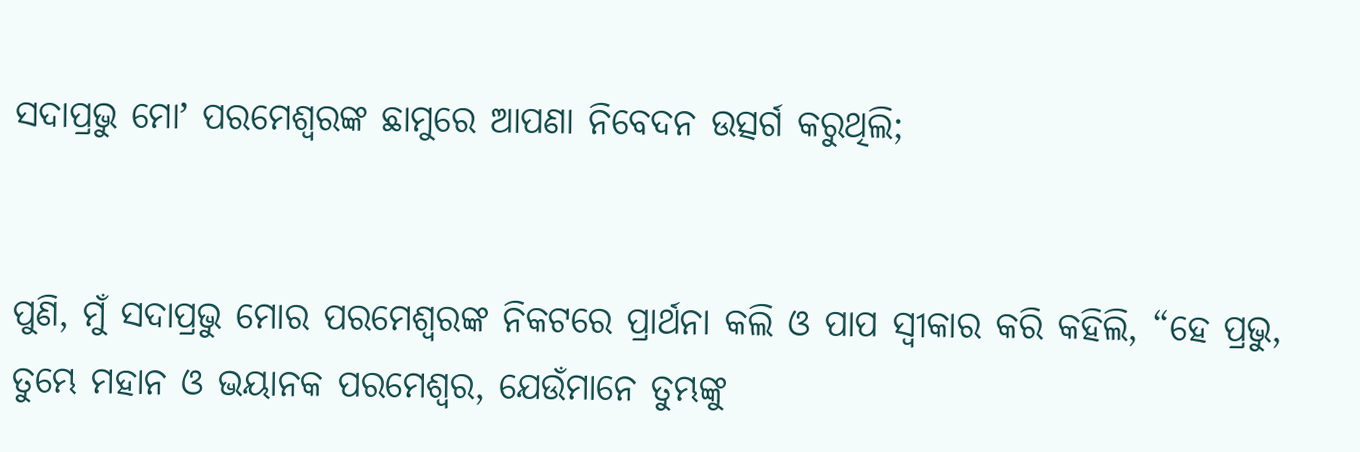ସଦାପ୍ରଭୁ ମୋʼ ପରମେଶ୍ୱରଙ୍କ ଛାମୁରେ ଆପଣା ନିବେଦନ ଉତ୍ସର୍ଗ କରୁଥିଲି;


ପୁଣି, ମୁଁ ସଦାପ୍ରଭୁ ମୋର ପରମେଶ୍ୱରଙ୍କ ନିକଟରେ ପ୍ରାର୍ଥନା କଲି ଓ ପାପ ସ୍ୱୀକାର କରି କହିଲି, “ହେ ପ୍ରଭୁ, ତୁମ୍ଭେ ମହାନ ଓ ଭୟାନକ ପରମେଶ୍ୱର, ଯେଉଁମାନେ ତୁମ୍ଭଙ୍କୁ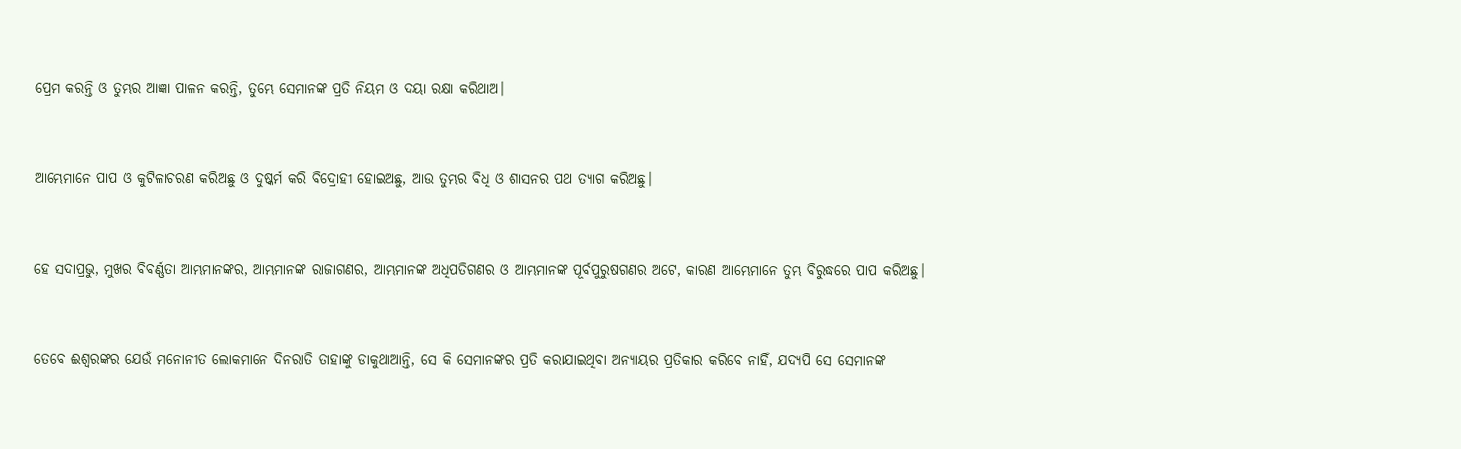ପ୍ରେମ କରନ୍ତି ଓ ତୁମ୍ଭର ଆଜ୍ଞା ପାଳନ କରନ୍ତି, ତୁମ୍ଭେ ସେମାନଙ୍କ ପ୍ରତି ନିୟମ ଓ ଦୟା ରକ୍ଷା କରିଥାଅ।


ଆମ୍ଭେମାନେ ପାପ ଓ କୁଟିଳାଚରଣ କରିଅଛୁ ଓ ଦୁଷ୍କର୍ମ କରି ବିଦ୍ରୋହୀ ହୋଇଅଛୁ, ଆଉ ତୁମ୍ଭର ବିଧି ଓ ଶାସନର ପଥ ତ୍ୟାଗ କରିଅଛୁ।


ହେ ସଦାପ୍ରଭୁ, ମୁଖର ବିବର୍ଣ୍ଣତା ଆମ୍ଭମାନଙ୍କର, ଆମ୍ଭମାନଙ୍କ ରାଜାଗଣର, ଆମ୍ଭମାନଙ୍କ ଅଧିପତିଗଣର ଓ ଆମ୍ଭମାନଙ୍କ ପୂର୍ବପୁରୁଷଗଣର ଅଟେ, କାରଣ ଆମ୍ଭେମାନେ ତୁମ୍ଭ ବିରୁଦ୍ଧରେ ପାପ କରିଅଛୁ।


ତେବେ ଈଶ୍ବରଙ୍କର ଯେଉଁ ମନୋନୀତ ଲୋକମାନେ ଦିନରାତି ତାହାଙ୍କୁ ଡାକୁଥାଆନ୍ତି, ସେ କି ସେମାନଙ୍କର ପ୍ରତି କରାଯାଇଥିବା ଅନ୍ୟାୟର ପ୍ରତିକାର କରିବେ ନାହିଁ, ଯଦ୍ୟପି ସେ ସେମାନଙ୍କ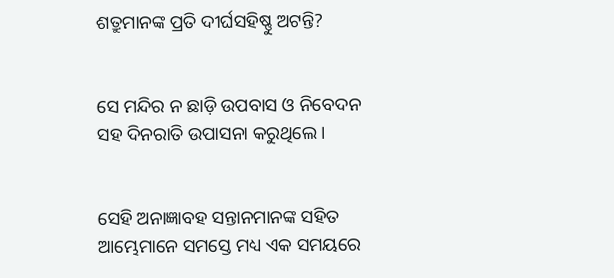ଶତ୍ରୁମାନଙ୍କ ପ୍ରତି ଦୀର୍ଘସହିଷ୍ଣୁ ଅଟନ୍ତି?


ସେ ମନ୍ଦିର ନ ଛାଡ଼ି ଉପବାସ ଓ ନିବେଦନ ସହ ଦିନରାତି ଉପାସନା କରୁଥିଲେ।


ସେହି ଅନାଜ୍ଞାବହ ସନ୍ତାନମାନଙ୍କ ସହିତ ଆମ୍ଭେମାନେ ସମସ୍ତେ ମଧ୍ୟ ଏକ ସମୟରେ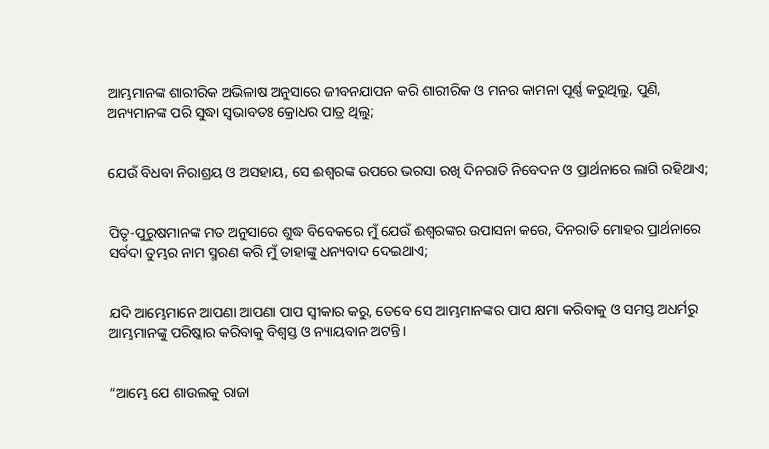ଆମ୍ଭମାନଙ୍କ ଶାରୀରିକ ଅଭିଳାଷ ଅନୁସାରେ ଜୀବନଯାପନ କରି ଶାରୀରିକ ଓ ମନର କାମନା ପୂର୍ଣ୍ଣ କରୁଥିଲୁ, ପୁଣି, ଅନ୍ୟମାନଙ୍କ ପରି ସୁଦ୍ଧା ସ୍ୱଭାବତଃ କ୍ରୋଧର ପାତ୍ର ଥିଲୁ;


ଯେଉଁ ବିଧବା ନିରାଶ୍ରୟ ଓ ଅସହାୟ, ସେ ଈଶ୍ବରଙ୍କ ଉପରେ ଭରସା ରଖି ଦିନରାତି ନିବେଦନ ଓ ପ୍ରାର୍ଥନାରେ ଲାଗି ରହିଥାଏ;


ପିତୃ-ପୁରୁଷମାନଙ୍କ ମତ ଅନୁସାରେ ଶୁଦ୍ଧ ବିବେକରେ ମୁଁ ଯେଉଁ ଈଶ୍ବରଙ୍କର ଉପାସନା କରେ, ଦିନରାତି ମୋହର ପ୍ରାର୍ଥନାରେ ସର୍ବଦା ତୁମ୍ଭର ନାମ ସ୍ମରଣ କରି ମୁଁ ତାହାଙ୍କୁ ଧନ୍ୟବାଦ ଦେଇଥାଏ;


ଯଦି ଆମ୍ଭେମାନେ ଆପଣା ଆପଣା ପାପ ସ୍ୱୀକାର କରୁ, ତେବେ ସେ ଆମ୍ଭମାନଙ୍କର ପାପ କ୍ଷମା କରିବାକୁ ଓ ସମସ୍ତ ଅଧର୍ମରୁ ଆମ୍ଭମାନଙ୍କୁ ପରିଷ୍କାର କରିବାକୁ ବିଶ୍ୱସ୍ତ ଓ ନ୍ୟାୟବାନ ଅଟନ୍ତି।


“ଆମ୍ଭେ ଯେ ଶାଉଲକୁ ରାଜା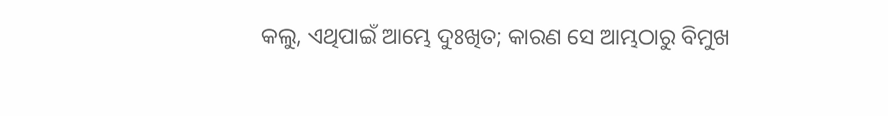କଲୁ, ଏଥିପାଇଁ ଆମ୍ଭେ ଦୁଃଖିତ; କାରଣ ସେ ଆମ୍ଭଠାରୁ ବିମୁଖ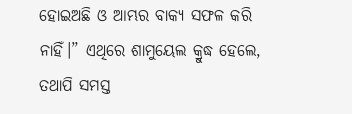ହୋଇଅଛି ଓ ଆମ୍ଭର ବାକ୍ୟ ସଫଳ କରି ନାହିଁ।” ଏଥିରେ ଶାମୁୟେଲ କ୍ରୁଦ୍ଧ ହେଲେ, ତଥାପି ସମସ୍ତ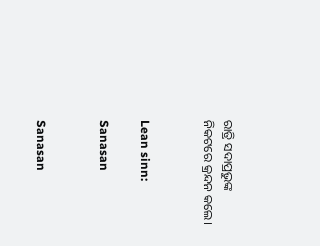ରାତ୍ରି ସଦାପ୍ରଭୁଙ୍କ ନିକଟରେ କ୍ରନ୍ଦନ କଲେ।


Lean sinn:

Sanasan


Sanasan